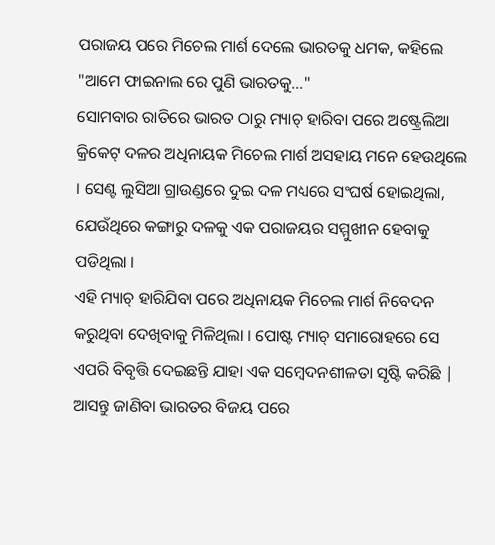ପରାଜୟ ପରେ ମିଚେଲ ମାର୍ଶ ଦେଲେ ଭାରତକୁ ଧମକ, କହିଲେ "ଆମେ ଫାଇନାଲ ରେ ପୁଣି ଭାରତକୁ..."
ସୋମବାର ରାତିରେ ଭାରତ ଠାରୁ ମ୍ୟାଚ୍ ହାରିବା ପରେ ଅଷ୍ଟ୍ରେଲିଆ କ୍ରିକେଟ୍ ଦଳର ଅଧିନାୟକ ମିଚେଲ ମାର୍ଶ ଅସହାୟ ମନେ ହେଉଥିଲେ । ସେଣ୍ଟ ଲୁସିଆ ଗ୍ରାଉଣ୍ଡରେ ଦୁଇ ଦଳ ମଧ୍ୟରେ ସଂଘର୍ଷ ହୋଇଥିଲା, ଯେଉଁଥିରେ କଙ୍ଗାରୁ ଦଳକୁ ଏକ ପରାଜୟର ସମ୍ମୁଖୀନ ହେବାକୁ ପଡିଥିଲା ।
ଏହି ମ୍ୟାଚ୍ ହାରିଯିବା ପରେ ଅଧିନାୟକ ମିଚେଲ ମାର୍ଶ ନିବେଦନ କରୁଥିବା ଦେଖିବାକୁ ମିଳିଥିଲା । ପୋଷ୍ଟ ମ୍ୟାଚ୍ ସମାରୋହରେ ସେ ଏପରି ବିବୃତ୍ତି ଦେଇଛନ୍ତି ଯାହା ଏକ ସମ୍ବେଦନଶୀଳତା ସୃଷ୍ଟି କରିଛି | ଆସନ୍ତୁ ଜାଣିବା ଭାରତର ବିଜୟ ପରେ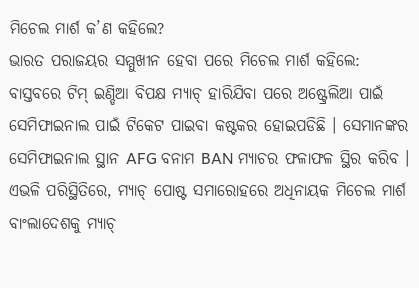ମିଚେଲ ମାର୍ଶ କ’ଣ କହିଲେ?
ଭାରତ ପରାଜୟର ସମ୍ମୁଖୀନ ହେବା ପରେ ମିଚେଲ ମାର୍ଶ କହିଲେ:
ବାସ୍ତବରେ ଟିମ୍ ଇଣ୍ଡିଆ ବିପକ୍ଷ ମ୍ୟାଚ୍ ହାରିଯିବା ପରେ ଅଷ୍ଟ୍ରେଲିଆ ପାଇଁ ସେମିଫାଇନାଲ ପାଇଁ ଟିକେଟ ପାଇବା କଷ୍ଟକର ହୋଇପଡିଛି । ସେମାନଙ୍କର ସେମିଫାଇନାଲ ସ୍ଥାନ AFG ବନାମ BAN ମ୍ୟାଚର ଫଳାଫଳ ସ୍ଥିର କରିବ ।
ଏଭଳି ପରିସ୍ଥିତିରେ, ମ୍ୟାଚ୍ ପୋଷ୍ଟ ସମାରୋହରେ ଅଧିନାୟକ ମିଚେଲ ମାର୍ଶ ବାଂଲାଦେଶକୁ ମ୍ୟାଚ୍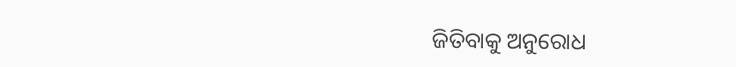ଜିତିବାକୁ ଅନୁରୋଧ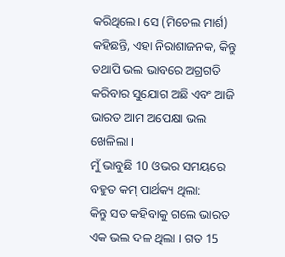କରିଥିଲେ। ସେ (ମିଚେଲ ମାର୍ଶ) କହିଛନ୍ତି, ଏହା ନିରାଶାଜନକ, କିନ୍ତୁ ତଥାପି ଭଲ ଭାବରେ ଅଗ୍ରଗତି କରିବାର ସୁଯୋଗ ଅଛି ଏବଂ ଆଜି ଭାରତ ଆମ ଅପେକ୍ଷା ଭଲ ଖେଳିଲା ।
ମୁଁ ଭାବୁଛି 10 ଓଭର ସମୟରେ ବହୁତ କମ୍ ପାର୍ଥକ୍ୟ ଥିଲା:
କିନ୍ତୁ ସତ କହିବାକୁ ଗଲେ ଭାରତ ଏକ ଭଲ ଦଳ ଥିଲା । ଗତ 15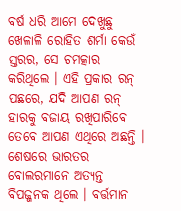ବର୍ଷ ଧରି ଆମେ ଦେଖୁଛୁ ଖେଳାଳି ରୋହିତ ଶର୍ମା କେଉଁ ସ୍ତରର, ସେ ଚମତ୍କାର କରିଥିଲେ । ଏହି ପ୍ରକାର ରନ୍ ପଛରେ, ଯଦି ଆପଣ ରନ୍ ହାରକୁ ବଜାୟ ରଖିପାରିବେ ତେବେ ଆପଣ ଏଥିରେ ଅଛନ୍ତି । ଶେଷରେ ଭାରତର ବୋଲରମାନେ ଅତ୍ୟନ୍ତ ବିପଜ୍ଜନକ ଥିଲେ । ବର୍ତ୍ତମାନ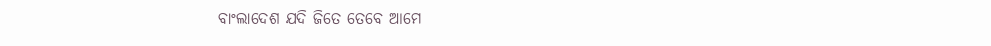ବାଂଲାଦେଶ ଯଦି ଜିତେ ତେବେ ଆମେ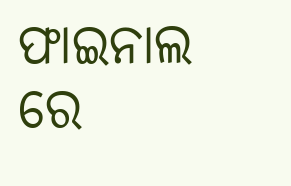ଫାଇନାଲ ରେ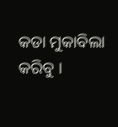କଡା ମୁକାବିଲା କରିବୁ ।